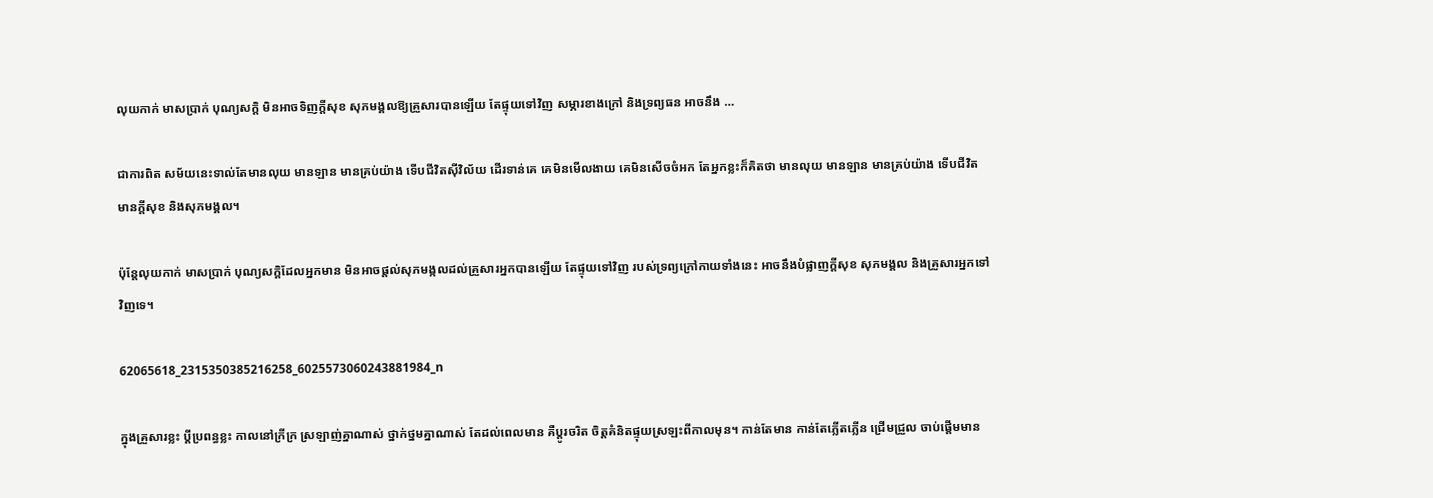លុយកាក់ មាសប្រាក់ បុណ្យសក្តិ មិនអាចទិញក្ដីសុខ សុភមង្គលឱ្យគ្រួសារបានឡើយ តែផ្ទុយទៅវិញ សម្ភារខាងក្រៅ និងទ្រព្យធន អាចនឹង …

ជាការពិត សម័យនេះទាល់តែមានលុយ មានឡាន មានគ្រប់យ៉ាង ទើបជីវិតស៊ីវិល័យ ដើរទាន់គេ គេមិនមើលងាយ គេមិនសើចចំអក តែអ្នកខ្លះក៏គិតថា មានលុយ មានឡាន មានគ្រប់យ៉ាង ទើបជីវិតមានក្ដីសុខ និងសុភមង្គល។

ប៉ុន្តែលុយកាក់ មាសប្រាក់ បុណ្យសក្តិដែលអ្នកមាន មិនអាចផ្ដល់សុភមង្កលដល់គ្រួសារអ្នកបានឡើយ តែផ្ទុយទៅវិញ របស់ទ្រព្យក្រៅកាយទាំងនេះ អាចនឹងបំផ្លាញក្ដីសុខ សុភមង្គល និងគ្រួសារអ្នកទៅវិញទេ។

62065618_2315350385216258_6025573060243881984_n

ក្នុងគ្រួសារខ្លះ ប្ដីប្រពន្ធខ្លះ កាលនៅក្រីក្រ ស្រឡាញ់គ្នាណាស់ ថ្នាក់ថ្នមគ្នាណាស់ តែដល់ពេលមាន គឺប្ដូរចរិត ចិត្តគំនិតផ្ទុយស្រឡះពីកាលមុន។ កាន់តែមាន កាន់តែភ្លើតភ្លើន ជ្រើមជ្រួល ចាប់ផ្ដើមមាន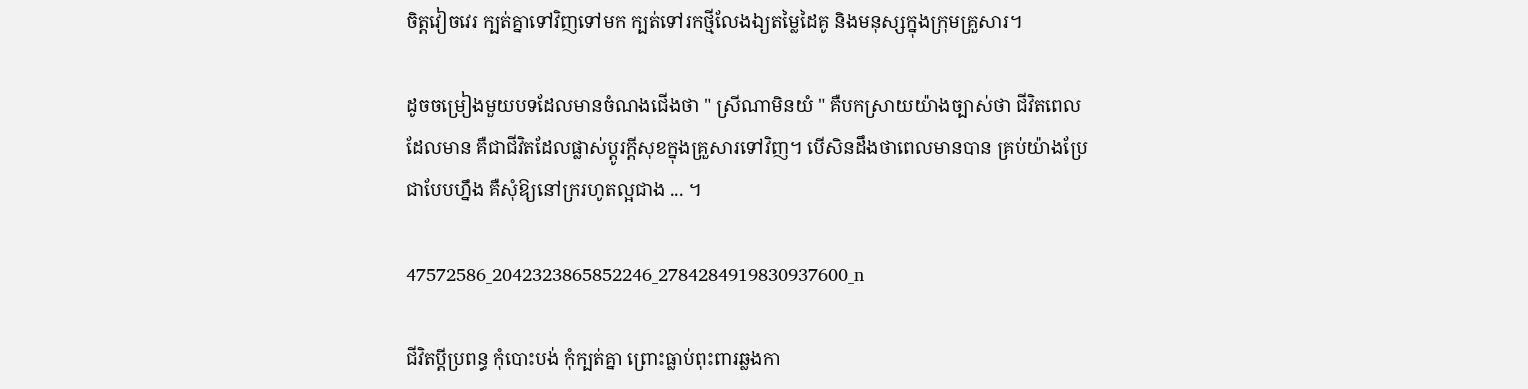ចិត្តវៀចវេរ ក្បត់គ្នាទៅវិញទៅមក ក្បត់ទៅរកថ្មីលែងឯ្យតម្លៃដៃគូ និងមនុស្សក្នុងក្រុមគ្រួសារ។

ដូចចម្រៀងមួយបទដែលមានចំណងជើងថា " ស្រីណាមិនយំ " គឺបកស្រាយយ៉ាងច្បាស់ថា ជីវិតពេលដែលមាន គឺជាជីវិតដែលផ្លាស់ប្ដូរក្ដីសុខក្នុងគ្រួសារទៅវិញ។ បើសិនដឹងថាពេលមានបាន គ្រប់យ៉ាងប្រែជាបែបហ្នឹង គឺសុំឱ្យនៅក្ររហូតល្អជាង ... ។

47572586_2042323865852246_2784284919830937600_n

ជីវិតប្ដីប្រពន្ធ កុំបោះបង់ កុំក្បត់គ្នា ព្រោះធ្លាប់ពុះពារឆ្លងកា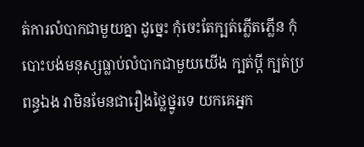ត់ការលំបាកជាមួយគ្នា ដូច្នេះ កុំចេះតែក្បត់ភ្លើតភ្លើន កុំបោះបង់មនុស្សធ្លាប់លំបាកជាមួយយើង ក្បត់ប្ដី ក្បត់ប្រពន្ធឯង វាមិនមែនជារឿងថ្លៃថ្នូរទេ យកគេអ្នក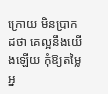ក្រោយ មិនប្រាកដថា គេល្អនឹងយើងឡើយ កុំឱ្យតម្លៃអ្ន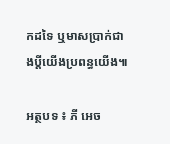កដទៃ ឬមាសប្រាក់ជាងប្ដីយើងប្រពន្ធយើង៕

អត្ថបទ ៖ ភី អេច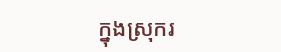ក្នុងស្រុករ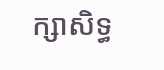ក្សាសិទ្ធ